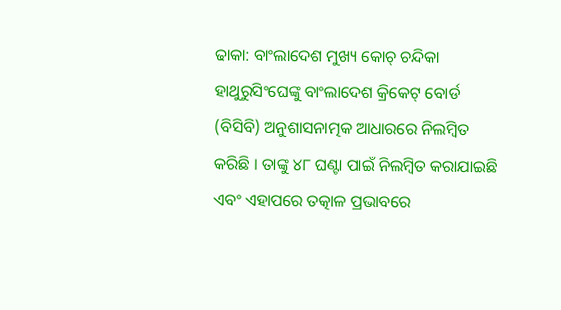ଢାକା: ବାଂଲାଦେଶ ମୁଖ୍ୟ କୋଚ୍ ଚନ୍ଦିକା ହାଥୁରୁସିଂଘେଙ୍କୁ ବାଂଲାଦେଶ କ୍ରିକେଟ୍ ବୋର୍ଡ (ବିସିବି) ଅନୁଶାସନାତ୍ମକ ଆଧାରରେ ନିଲମ୍ବିତ କରିଛି । ତାଙ୍କୁ ୪୮ ଘଣ୍ଟା ପାଇଁ ନିଲମ୍ବିତ କରାଯାଇଛି ଏବଂ ଏହାପରେ ତତ୍କାଳ ପ୍ରଭାବରେ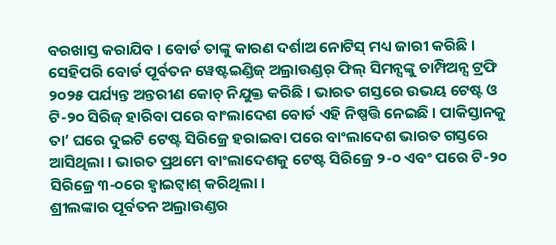ବରଖାସ୍ତ କରାଯିବ । ବୋର୍ଡ ତାଙ୍କୁ କାରଣ ଦର୍ଶାଅ ନୋଟିସ୍ ମଧ୍ୟ ଜାରୀ କରିଛି । ସେହିପରି ବୋର୍ଡ ପୂର୍ବତନ ୱେଷ୍ଟଇଣ୍ଡିଜ୍ ଅଲ୍ରାଉଣ୍ଡର୍ ଫିଲ୍ ସିମନ୍ସଙ୍କୁ ଚାମ୍ପିଅନ୍ସ ଟ୍ରଫି ୨୦୨୫ ପର୍ଯ୍ୟନ୍ତ ଅନ୍ତରୀଣ କୋଚ୍ ନିଯୁକ୍ତ କରିଛି । ଭାରତ ଗସ୍ତରେ ଉଭୟ ଟେଷ୍ଟ ଓ ଟି-୨୦ ସିରିଜ୍ ହାରିବା ପରେ ବାଂଲାଦେଶ ବୋର୍ଡ ଏହି ନିଷ୍ପତ୍ତି ନେଇଛି । ପାକିସ୍ତାନକୁ ତା’ ଘରେ ଦୁଇଟି ଟେଷ୍ଟ ସିରିଜ୍ରେ ହରାଇବା ପରେ ବାଂଲାଦେଶ ଭାରତ ଗସ୍ତରେ ଆସିଥିଲା । ଭାରତ ପ୍ରଥମେ ବାଂଲାଦେଶକୁ ଟେଷ୍ଟ ସିରିଜ୍ରେ ୨-୦ ଏବଂ ପରେ ଟି-୨୦ ସିରିଜ୍ରେ ୩-୦ରେ ହ୍ୱାଇଟ୍ୱାଶ୍ କରିଥିଲା ।
ଶ୍ରୀଲଙ୍କାର ପୂର୍ବତନ ଅଲ୍ରାଉଣ୍ଡର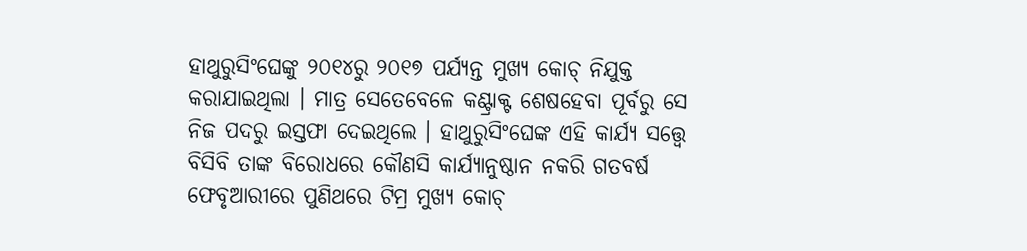ହାଥୁରୁସିଂଘେଙ୍କୁ ୨୦୧୪ରୁ ୨୦୧୭ ପର୍ଯ୍ୟନ୍ତ ମୁଖ୍ୟ କୋଚ୍ ନିଯୁକ୍ତ କରାଯାଇଥିଲା । ମାତ୍ର ସେତେବେଳେ କଣ୍ଟ୍ରାକ୍ଟ ଶେଷହେବା ପୂର୍ବରୁ ସେ ନିଜ ପଦରୁ ଇସ୍ତଫା ଦେଇଥିଲେ । ହାଥୁରୁସିଂଘେଙ୍କ ଏହି କାର୍ଯ୍ୟ ସତ୍ତ୍ୱେ ବିସିବି ତାଙ୍କ ବିରୋଧରେ କୌଣସି କାର୍ଯ୍ୟାନୁଷ୍ଠାନ ନକରି ଗତବର୍ଷ ଫେବୃଆରୀରେ ପୁଣିଥରେ ଟିମ୍ର ମୁଖ୍ୟ କୋଚ୍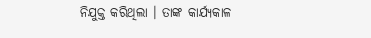ନିଯୁକ୍ତ କରିଥିଲା । ତାଙ୍କ କାର୍ଯ୍ୟକାଳ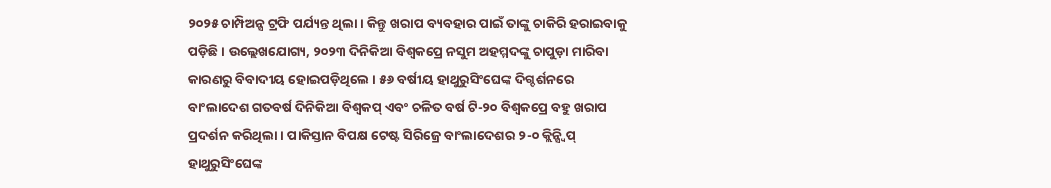୨୦୨୫ ଚାମ୍ପିଅନ୍ସ ଟ୍ରଫି ପର୍ଯ୍ୟନ୍ତ ଥିଲା । କିନ୍ତୁ ଖରାପ ବ୍ୟବହାର ପାଇଁ ତାଙ୍କୁ ଚାକିରି ହରାଇବାକୁ ପଡ଼ିଛି । ଉଲ୍ଲେଖଯୋଗ୍ୟ, ୨୦୨୩ ଦିନିକିଆ ବିଶ୍ୱକପ୍ରେ ନସୁମ ଅହମ୍ମଦଙ୍କୁ ଚାପୁଡ଼ା ମାରିବା କାରଣରୁ ବିବାଦୀୟ ହୋଇପଡ଼ିଥିଲେ । ୫୬ ବର୍ଷୀୟ ହାଥୁରୁସିଂଘେଙ୍କ ଦିଗ୍ଦର୍ଶନରେ ବାଂଲାଦେଶ ଗତବର୍ଷ ଦିନିକିଆ ବିଶ୍ୱକପ୍ ଏବଂ ଚଳିତ ବର୍ଷ ଟି-୨୦ ବିଶ୍ୱକପ୍ରେ ବହୁ ଖରାପ ପ୍ରଦର୍ଶନ କରିଥିଲା । ପାକିସ୍ତାନ ବିପକ୍ଷ ଟେଷ୍ଟ ସିରିଜ୍ରେ ବାଂଲାଦେଶର ୨-୦ କ୍ଲିନ୍ସ୍ୱିପ୍ ହାଥୁରୁସିଂଘେଙ୍କ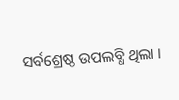ସର୍ବଶ୍ରେଷ୍ଠ ଉପଲବ୍ଧି ଥିଲା ।